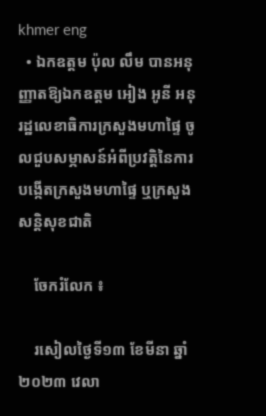khmer eng
  • ឯកឧត្ដម ប៉ុល លឹម បានអនុញ្ញាតឱ្យឯកឧត្ដម អៀង អូនី អនុរដ្ឋលេខាធិការក្រសួងមហាផ្ទៃ ចូលជួបសម្ភាសន៍អំពីប្រវត្តិនៃការបង្កើតក្រសួងមហាផ្ទៃ ឬក្រសួងសន្ដិសុខជាតិ

    ចែករំលែក ៖

    រសៀលថ្ងៃទី១៣ ខែមីនា ឆ្នាំ២០២៣ វេលា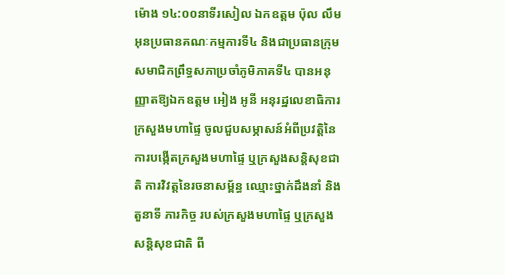ម៉ោង ១៤:០០នាទីរសៀល ឯកឧត្ដម ប៉ុល លឹម អុនប្រធានគណៈកម្មការទី៤ និងជាប្រធានក្រុមសមាជិកព្រឹទ្ធសភាប្រចាំភូមិភាគទី៤ បានអនុញ្ញាតឱ្យឯកឧត្ដម អៀង អូនី អនុរដ្ឋលេខាធិការក្រសួងមហាផ្ទៃ ចូលជួបសម្ភាសន៍អំពីប្រវត្តិនៃការបង្កើតក្រសួងមហាផ្ទៃ ឬក្រសួងសន្ដិសុខជាតិ ការវិវត្តនៃរចនាសម្ព័ន្ធ ឈ្មោះថ្នាក់ដឹងនាំ និងតួនាទី ភារកិច្ច របស់ក្រសួងមហាផ្ទៃ ឬក្រសួងសន្ដិសុខជាតិ ពី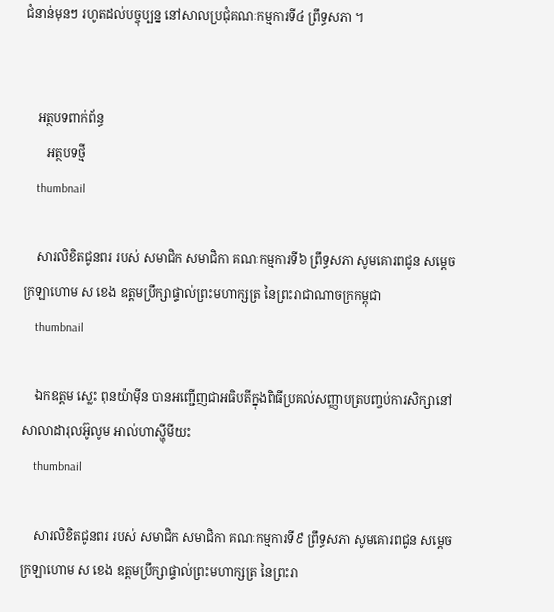ជំនាន់មុនៗ រហូតដល់បច្ចុប្បន្ន នៅសាលប្រជុំគណៈកម្មការទី៤ ព្រឹទ្ធសភា ។


    អត្ថបទពាក់ព័ន្ធ
       អត្ថបទថ្មី
    thumbnail

    សារលិខិតជូនពរ របស់ សមាជិក សមាជិកា គណៈកម្មការទី៦ ព្រឹទ្ធសភា សូមគោរពជូន សម្តេចក្រឡាហោម ស ខេង ឧត្តមប្រឹក្សាផ្ទាល់ព្រះមហាក្សត្រ នៃព្រះរាជាណាចក្រកម្ពុជា
    thumbnail

    ឯកឧត្តម ស្លេះ ពុនយ៉ាមុីន បានអញ្ជើញជាអធិបតីក្នុងពិធីប្រគល់សញ្ញាបត្របញ្ចប់ការសិក្សានៅសាលាដារុលអ៊ូលូម អាល់ហាស្ហុីមីយះ
    thumbnail

    សារលិខិតជូនពរ របស់ សមាជិក សមាជិកា គណៈកម្មការទី៩ ព្រឹទ្ធសភា សូមគោរពជូន សម្តេចក្រឡាហោម ស ខេង ឧត្តមប្រឹក្សាផ្ទាល់ព្រះមហាក្សត្រ នៃព្រះរា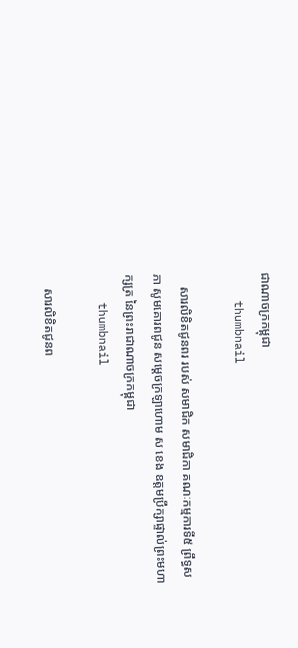ជាណាចក្រកម្ពុជា
    thumbnail

    សារលិខិតជូនពរ របស់ សមាជិក សមាជិកា គណៈកម្មការទី៥ ព្រឹទ្ធសភា សូមគោរពជូន សម្តេចក្រឡាហោម ស ខេង ឧត្តមប្រឹក្សាផ្ទាល់ព្រះមហាក្សត្រ នៃព្រះរាជាណាចក្រកម្ពុជា
    thumbnail

    សារលិខិតជូនព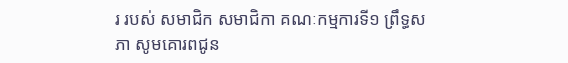រ របស់ សមាជិក សមាជិកា គណៈកម្មការទី១ ព្រឹទ្ធសភា សូមគោរពជូន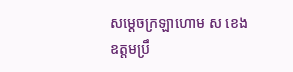សម្តេចក្រឡាហោម ស ខេង ឧត្តមប្រឹ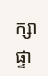ក្សាផ្ទា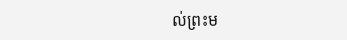ល់ព្រះម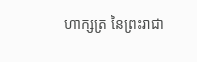ហាក្សត្រ នៃព្រះរាជា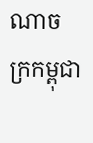ណាចក្រកម្ពុជា